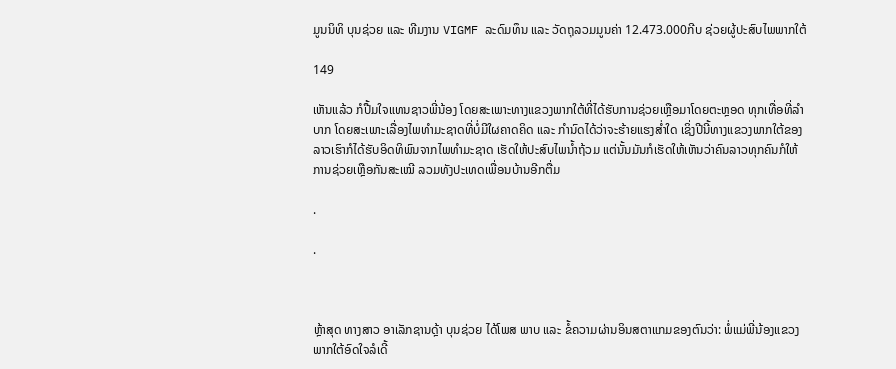ມູນນິທິ ບຸນຊ່ວຍ ແລະ ທີມງານ VIGMF ລະດົມທຶນ ແລະ ວັດຖຸລວມມູນຄ່າ 12.473.000ກີບ ຊ່ວຍຜູ້ປະສົບໄພພາກໃຕ້

149

ເຫັນແລ້ວ ກໍປື້ມໃຈແທນຊາວພີ່ນ້ອງ ໂດຍສະເພາະທາງແຂວງພາກໃຕ້ທີ່ໄດ້ຮັບການຊ່ວຍເຫຼືອມາໂດຍຕະຫຼອດ ທຸກເທື່ອທີ່ລໍາບາກ ໂດຍສະເພາະເລື່ອງໄພທໍາມະຊາດທີ່ບໍ່ມີໃຜຄາດຄິດ ແລະ ກໍານົດໄດ້ວ່າຈະຮ້າຍແຮງສໍ່າໃດ ເຊິ່ງປີນີ້ທາງແຂວງພາກໃຕ້ຂອງລາວເຮົາກໍໄດ້ຮັບອິດທິພົນຈາກໄພທໍາມະຊາດ ເຮັດໃຫ້ປະສົບໄພນໍ້າຖ້ວມ ແຕ່ນັ້ນມັນກໍເຮັດໃຫ້ເຫັນວ່າຄົນລາວທຸກຄົນກໍໃຫ້ການຊ່ວຍເຫຼືອກັນສະເໝີ ລວມທັງປະເທດເພື່ອນບ້ານອີກຕື່ມ

.

.



ຫຼ້າສຸດ ທາງສາວ ອາເລັກຊານດຼ້າ ບຸນຊ່ວຍ ໄດ້ໂພສ ພາບ ແລະ ຂໍ້ຄວາມຜ່ານອິນສຕາແກມຂອງຕົນວ່າ: ພໍ່ແມ່ພີ່ນ້ອງແຂວງພາກໃຕ້ອົດໃຈລໍເດີ້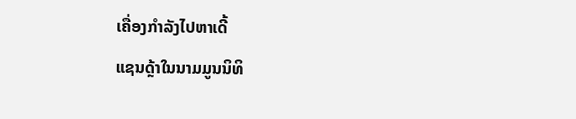ເຄື່ອງກໍາລັງໄປຫາເດີ້
ແຊນດຼ້າໃນນາມມູນນິທິ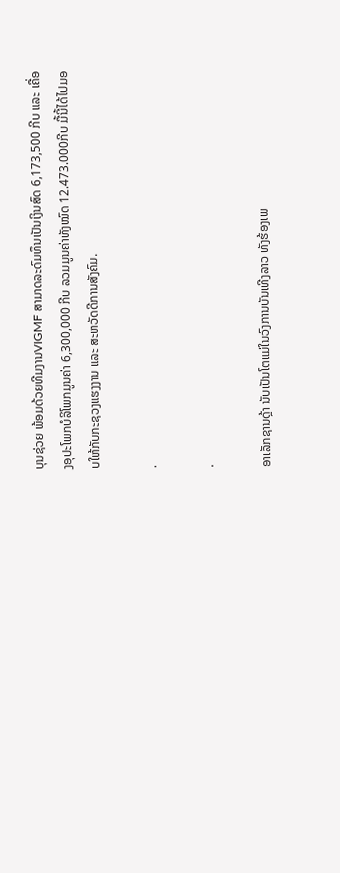ບຸນຊ່ວຍ ພ້ອມດ້ວຍທີມງານVIGMF ສາມາດລະດົມທຶນເປັນເງິນສົດ 6,173,500 ກີບ ແລະ ເຄື່ອງອຸປະໂພກບໍລິໂພກມູນຄ່າ 6,300,000 ກີບ ລວມມູນຄ່າທັງໝົດ 12.473.000ກີບ ມື້ນີ້ໄດ້ໄປມອບໃຫ້ກັບກະຊວງແຮງງານ ແລະ ສະຫວັດດີການສັງຄົມ.

.

.

ອາເລັກຊານດຼ້າ ນັບເປັນໂຕແມ່ໃນວົງການບັນເທີງລາວ ທັງຮ້ອງເພ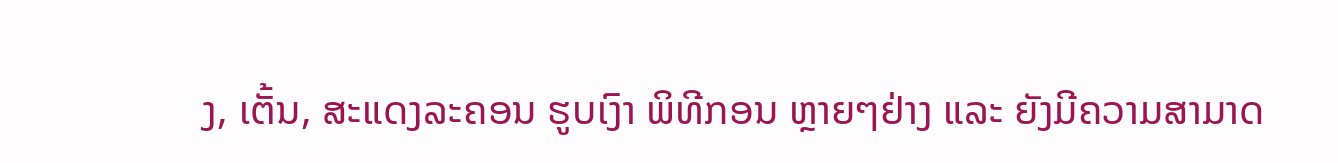ງ, ເຕັ້ນ, ສະແດງລະຄອນ ຮູບເງົາ ພິທີກອນ ຫຼາຍໆຢ່າງ ແລະ ຍັງມີຄວາມສາມາດ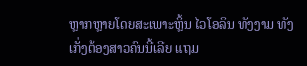ຫຼາກຫຼາຍໂດຍສະເພາະຫຼິ້ນ ໄວໂອລິນ ທັງງາມ ທັງເກັ່ງຕ້ອງສາວຄົນນີ້ເລີຍ ແຖມ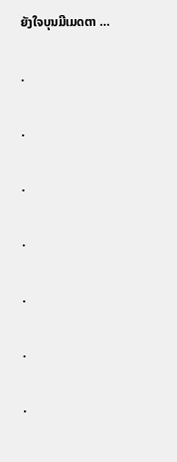ຍັງໃຈບຸນມີເມດຕາ …

.

.

.

.

.

.

.